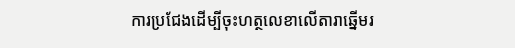ការប្រជែងដើម្បីចុះហត្ថលេខាលើតារាឆ្នើមរ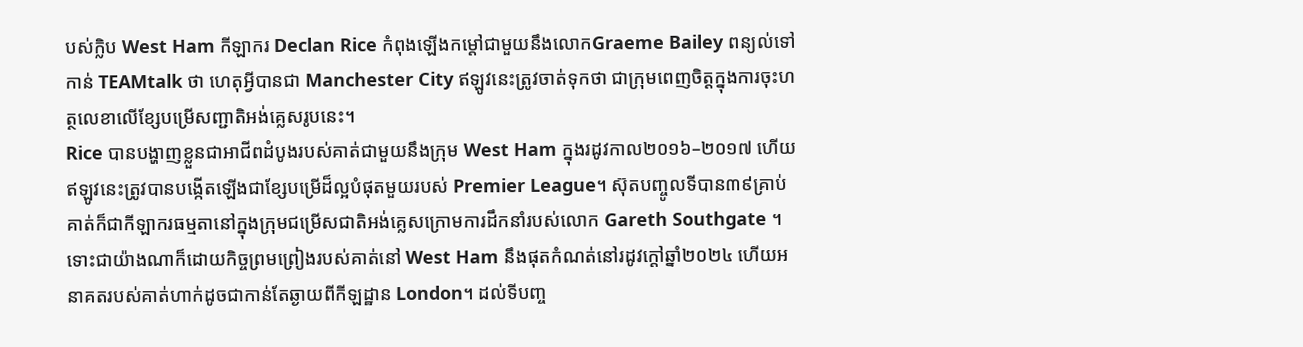បស់ក្លិប West Ham កីឡាករ Declan Rice កំពុងឡើងកម្តៅជាមួយនឹងលោកGraeme Bailey ពន្យល់ទៅកាន់ TEAMtalk ថា ហេតុអ្វីបានជា Manchester City ឥឡូវនេះត្រូវចាត់ទុកថា ជាក្រុមពេញចិត្តក្នុងការចុះហត្ថលេខាលើខ្សែបម្រើសញ្ជាតិអង់គ្លេសរូបនេះ។
Rice បានបង្ហាញខ្លួនជាអាជីពដំបូងរបស់គាត់ជាមួយនឹងក្រុម West Ham ក្នុងរដូវកាល២០១៦–២០១៧ ហើយឥឡូវនេះត្រូវបានបង្កើតឡើងជាខ្សែបម្រើដ៏ល្អបំផុតមួយរបស់ Premier League។ ស៊ុតបញ្ចូលទីបាន៣៩គ្រាប់ គាត់ក៏ជាកីឡាករធម្មតានៅក្នុងក្រុមជម្រើសជាតិអង់គ្លេសក្រោមការដឹកនាំរបស់លោក Gareth Southgate ។
ទោះជាយ៉ាងណាក៏ដោយកិច្ចព្រមព្រៀងរបស់គាត់នៅ West Ham នឹងផុតកំណត់នៅរដូវក្តៅឆ្នាំ២០២៤ ហើយអនាគតរបស់គាត់ហាក់ដូចជាកាន់តែឆ្ងាយពីកីឡដ្ឋាន London។ ដល់ទីបញ្ច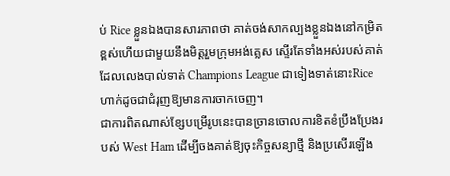ប់ Rice ខ្លួនឯងបានសារភាពថា គាត់ចង់សាកល្បងខ្លួនឯងនៅកម្រិតខ្ពស់ហើយជាមួយនឹងមិត្តរួមក្រុមអង់គ្លេស ស្ទើរតែទាំងអស់របស់គាត់ដែលលេងបាល់ទាត់ Champions League ជាទៀងទាត់នោះRice ហាក់ដូចជាជំរុញឱ្យមានការចាកចេញ។
ជាការពិតណាស់ខ្សែបម្រើរូបនេះបានច្រានចោលការខិតខំប្រឹងប្រែងរបស់ West Ham ដើម្បីចងគាត់ឱ្យចុះកិច្ចសន្យាថ្មី និងប្រសើរឡើង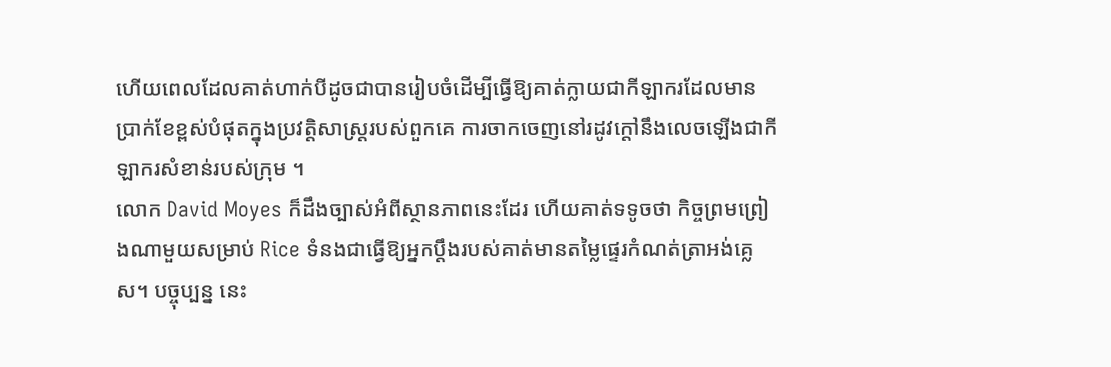ហើយពេលដែលគាត់ហាក់បីដូចជាបានរៀបចំដើម្បីធ្វើឱ្យគាត់ក្លាយជាកីឡាករដែលមានប្រាក់ខែខ្ពស់បំផុតក្នុងប្រវត្តិសាស្ត្ររបស់ពួកគេ ការចាកចេញនៅរដូវក្តៅនឹងលេចឡើងជាកីឡាករសំខាន់របស់ក្រុម ។
លោក David Moyes ក៏ដឹងច្បាស់អំពីស្ថានភាពនេះដែរ ហើយគាត់ទទូចថា កិច្ចព្រមព្រៀងណាមួយសម្រាប់ Rice ទំនងជាធ្វើឱ្យអ្នកប្តឹងរបស់គាត់មានតម្លៃផ្ទេរកំណត់ត្រាអង់គ្លេស។ បច្ចុប្បន្ន នេះ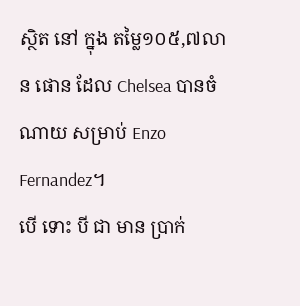ស្ថិត នៅ ក្នុង តម្លៃ១០៥,៧លាន ផោន ដែល Chelsea បានចំណាយ សម្រាប់ Enzo Fernandez។
បើ ទោះ បី ជា មាន ប្រាក់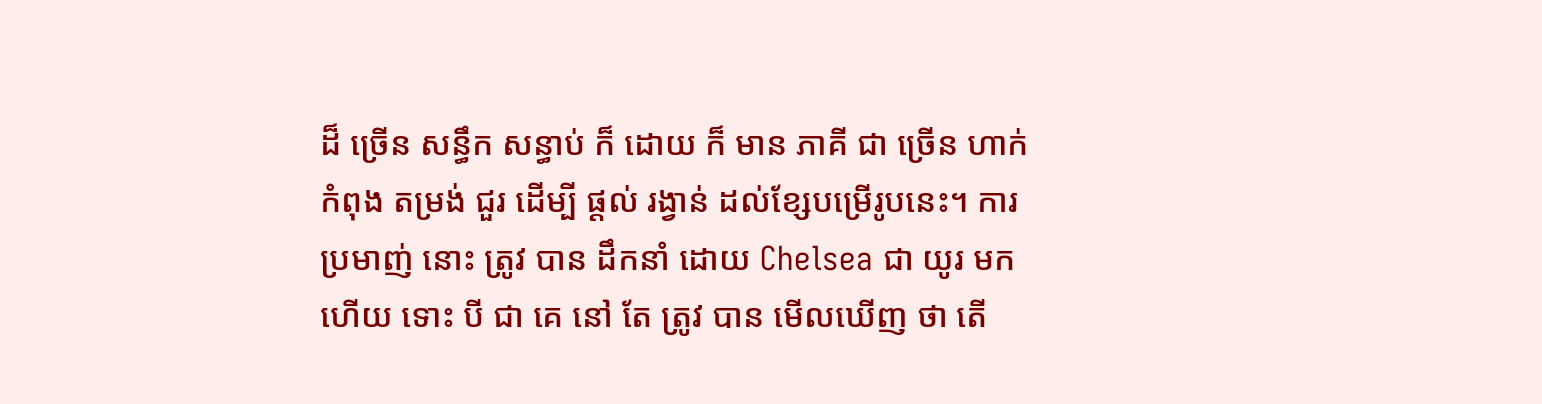ដ៏ ច្រើន សន្ធឹក សន្ធាប់ ក៏ ដោយ ក៏ មាន ភាគី ជា ច្រើន ហាក់ កំពុង តម្រង់ ជួរ ដើម្បី ផ្តល់ រង្វាន់ ដល់ខ្សែបម្រើរូបនេះ។ ការ ប្រមាញ់ នោះ ត្រូវ បាន ដឹកនាំ ដោយ Chelsea ជា យូរ មក ហើយ ទោះ បី ជា គេ នៅ តែ ត្រូវ បាន មើលឃើញ ថា តើ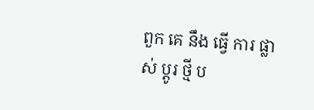ពួក គេ នឹង ធ្វើ ការ ផ្លាស់ ប្តូរ ថ្មី ប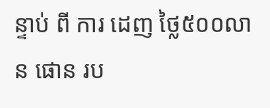ន្ទាប់ ពី ការ ដេញ ថ្លៃ៥០០លាន ផោន រប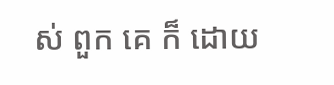ស់ ពួក គេ ក៏ ដោយ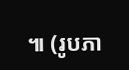៕ (រូបភា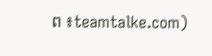ព ៖teamtalke.com)